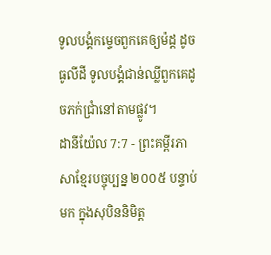ទូលបង្គំកម្ទេចពួកគេឲ្យម៉ដ្ត ដូចធូលីដី ទូលបង្គំជាន់ឈ្លីពួកគេដូចភក់ជ្រាំនៅតាមផ្លូវ។
ដានីយ៉ែល 7:7 - ព្រះគម្ពីរភាសាខ្មែរបច្ចុប្បន្ន ២០០៥ បន្ទាប់មក ក្នុងសុបិននិមិត្ត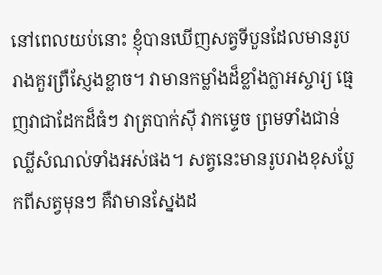នៅពេលយប់នោះ ខ្ញុំបានឃើញសត្វទីបួនដែលមានរូបរាងគួរព្រឺស្ញែងខ្លាច។ វាមានកម្លាំងដ៏ខ្លាំងក្លាអស្ចារ្យ ធ្មេញវាជាដែកដ៏ធំៗ វាត្របាក់ស៊ី វាកម្ទេច ព្រមទាំងជាន់ឈ្លីសំណល់ទាំងអស់ផង។ សត្វនេះមានរូបរាងខុសប្លែកពីសត្វមុនៗ គឺវាមានស្នែងដ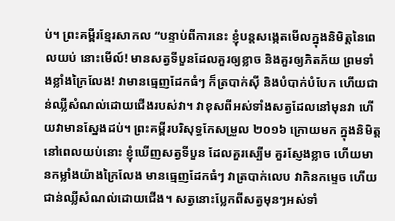ប់។ ព្រះគម្ពីរខ្មែរសាកល “បន្ទាប់ពីការនេះ ខ្ញុំបន្តសង្កេតមើលក្នុងនិមិត្តនៃពេលយប់ នោះមើល៍! មានសត្វទីបួនដែលគួរឲ្យខ្លាច និងគួរឲ្យភិតភ័យ ព្រមទាំងខ្លាំងក្រៃលែង! វាមានធ្មេញដែកធំៗ ក៏ត្របាក់ស៊ី និងបំបាក់បំបែក ហើយជាន់ឈ្លីសំណល់ដោយជើងរបស់វា។ វាខុសពីអស់ទាំងសត្វដែលនៅមុនវា ហើយវាមានស្នែងដប់។ ព្រះគម្ពីរបរិសុទ្ធកែសម្រួល ២០១៦ ក្រោយមក ក្នុងនិមិត្តនៅពេលយប់នោះ ខ្ញុំឃើញសត្វទីបួន ដែលគួរស្បើម គួរស្ញែងខ្លាច ហើយមានកម្លាំងយ៉ាងក្រៃលែង មានធ្មេញដែកធំៗ វាត្របាក់លេប វាកិនកម្ទេច ហើយជាន់ឈ្លីសំណល់ដោយជើង។ សត្វនោះប្លែកពីសត្វមុនៗអស់ទាំ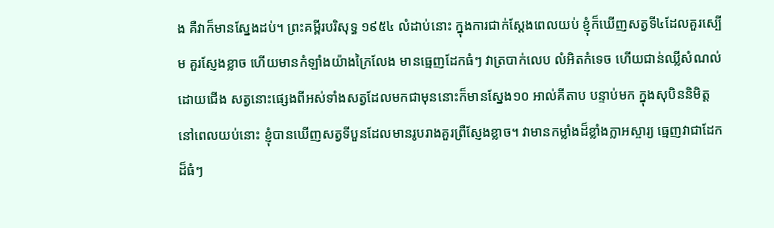ង គឺវាក៏មានស្នែងដប់។ ព្រះគម្ពីរបរិសុទ្ធ ១៩៥៤ លំដាប់នោះ ក្នុងការជាក់ស្តែងពេលយប់ ខ្ញុំក៏ឃើញសត្វទី៤ដែលគួរស្បើម គួរស្ញែងខ្លាច ហើយមានកំឡាំងយ៉ាងក្រៃលែង មានធ្មេញដែកធំៗ វាត្របាក់លេប លំអិតកំទេច ហើយជាន់ឈ្លីសំណល់ដោយជើង សត្វនោះផ្សេងពីអស់ទាំងសត្វដែលមកជាមុននោះក៏មានស្នែង១០ អាល់គីតាប បន្ទាប់មក ក្នុងសុបិននិមិត្តនៅពេលយប់នោះ ខ្ញុំបានឃើញសត្វទីបួនដែលមានរូបរាងគួរព្រឺស្ញែងខ្លាច។ វាមានកម្លាំងដ៏ខ្លាំងក្លាអស្ចារ្យ ធ្មេញវាជាដែកដ៏ធំៗ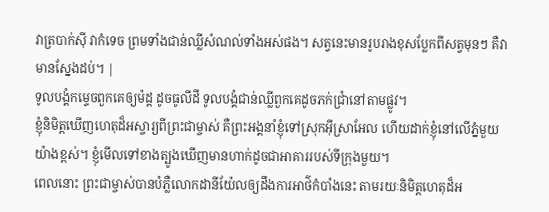វាត្របាក់ស៊ី វាកំទេច ព្រមទាំងជាន់ឈ្លីសំណល់ទាំងអស់ផង។ សត្វនេះមានរូបរាងខុសប្លែកពីសត្វមុនៗ គឺវាមានស្នែងដប់។ |
ទូលបង្គំកម្ទេចពួកគេឲ្យម៉ដ្ត ដូចធូលីដី ទូលបង្គំជាន់ឈ្លីពួកគេដូចភក់ជ្រាំនៅតាមផ្លូវ។
ខ្ញុំនិមិត្តឃើញហេតុដ៏អស្ចារ្យពីព្រះជាម្ចាស់ គឺព្រះអង្គនាំខ្ញុំទៅស្រុកអ៊ីស្រាអែល ហើយដាក់ខ្ញុំនៅលើភ្នំមួយយ៉ាងខ្ពស់។ ខ្ញុំមើលទៅខាងត្បូងឃើញមានហាក់ដូចជាអាគាររបស់ទីក្រុងមួយ។
ពេលនោះ ព្រះជាម្ចាស់បានបំភ្លឺលោកដានីយ៉ែលឲ្យដឹងការអាថ៌កំបាំងនេះ តាមរយៈនិមិត្តហេតុដ៏អ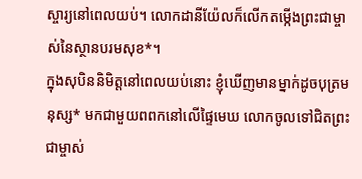ស្ចារ្យនៅពេលយប់។ លោកដានីយ៉ែលក៏លើកតម្កើងព្រះជាម្ចាស់នៃស្ថានបរមសុខ*។
ក្នុងសុបិននិមិត្តនៅពេលយប់នោះ ខ្ញុំឃើញមានម្នាក់ដូចបុត្រមនុស្ស* មកជាមួយពពកនៅលើផ្ទៃមេឃ លោកចូលទៅជិតព្រះជាម្ចាស់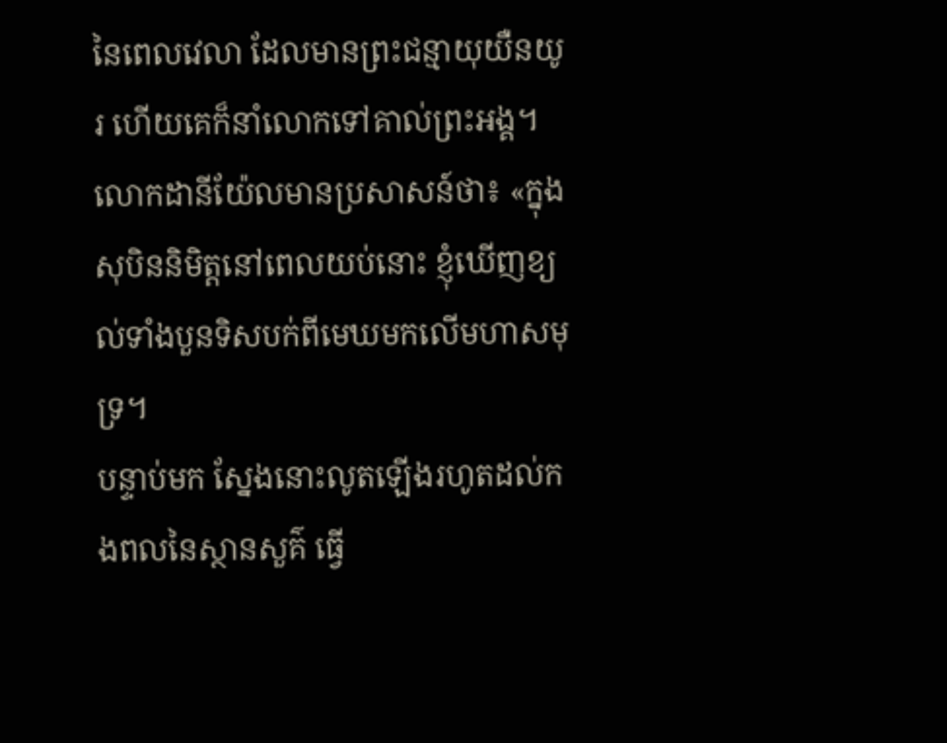នៃពេលវេលា ដែលមានព្រះជន្មាយុយឺនយូរ ហើយគេក៏នាំលោកទៅគាល់ព្រះអង្គ។
លោកដានីយ៉ែលមានប្រសាសន៍ថា៖ «ក្នុងសុបិននិមិត្តនៅពេលយប់នោះ ខ្ញុំឃើញខ្យល់ទាំងបួនទិសបក់ពីមេឃមកលើមហាសមុទ្រ។
បន្ទាប់មក ស្នែងនោះលូតឡើងរហូតដល់កងពលនៃស្ថានសួគ៌ ធ្វើ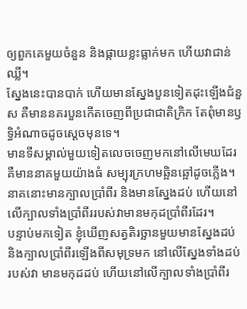ឲ្យពួកគេមួយចំនួន និងផ្កាយខ្លះធ្លាក់មក ហើយវាជាន់ឈ្លី។
ស្នែងនេះបានបាក់ ហើយមានស្នែងបួនទៀតដុះឡើងជំនួស គឺមាននគរបួនកើតចេញពីប្រជាជាតិក្រិក តែពុំមានឫទ្ធិអំណាចដូចស្ដេចមុនទេ។
មានទីសម្គាល់មួយទៀតលេចចេញមកនៅលើមេឃដែរ គឺមាននាគមួយយ៉ាងធំ សម្បុរក្រហមឆ្អិនឆ្អៅដូចភ្លើង។ នាគនោះមានក្បាលប្រាំពីរ និងមានស្នែងដប់ ហើយនៅលើក្បាលទាំងប្រាំពីររបស់វាមានមកុដប្រាំពីរដែរ។
បន្ទាប់មកទៀត ខ្ញុំឃើញសត្វតិរច្ឆានមួយមានស្នែងដប់ និងក្បាលប្រាំពីរឡើងពីសមុទ្រមក នៅលើស្នែងទាំងដប់របស់វា មានមកុដដប់ ហើយនៅលើក្បាលទាំងប្រាំពីរ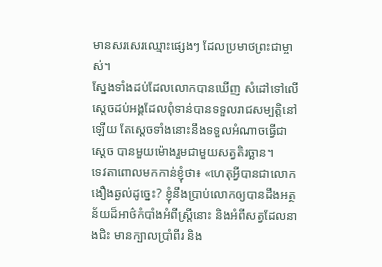មានសរសេរឈ្មោះផ្សេងៗ ដែលប្រមាថព្រះជាម្ចាស់។
ស្នែងទាំងដប់ដែលលោកបានឃើញ សំដៅទៅលើស្ដេចដប់អង្គដែលពុំទាន់បានទទួលរាជសម្បត្តិនៅឡើយ តែស្ដេចទាំងនោះនឹងទទួលអំណាចធ្វើជាស្ដេច បានមួយម៉ោងរួមជាមួយសត្វតិរច្ឆាន។
ទេវតាពោលមកកាន់ខ្ញុំថា៖ «ហេតុអ្វីបានជាលោកងឿងឆ្ងល់ដូច្នេះ? ខ្ញុំនឹងប្រាប់លោកឲ្យបានដឹងអត្ថន័យដ៏អាថ៌កំបាំងអំពីស្ត្រីនោះ និងអំពីសត្វដែលនាងជិះ មានក្បាលប្រាំពីរ និង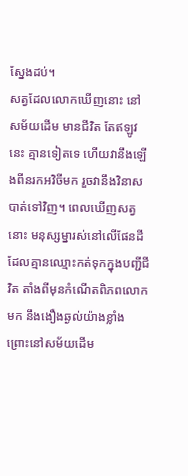ស្នែងដប់។
សត្វដែលលោកឃើញនោះ នៅសម័យដើម មានជីវិត តែឥឡូវនេះ គ្មានទៀតទេ ហើយវានឹងឡើងពីនរកអវិចីមក រួចវានឹងវិនាសបាត់ទៅវិញ។ ពេលឃើញសត្វនោះ មនុស្សម្នារស់នៅលើផែនដីដែលគ្មានឈ្មោះកត់ទុកក្នុងបញ្ជីជីវិត តាំងពីមុនកំណើតពិភពលោកមក នឹងងឿងឆ្ងល់យ៉ាងខ្លាំង ព្រោះនៅសម័យដើម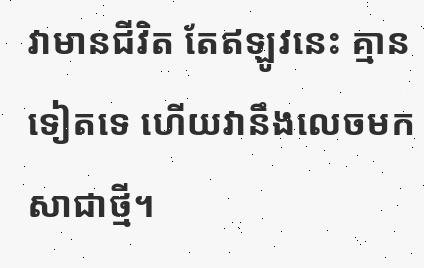វាមានជីវិត តែឥឡូវនេះ គ្មានទៀតទេ ហើយវានឹងលេចមកសាជាថ្មី។